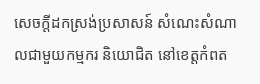សេចក្តីដកស្រង់ប្រសាសន៍ សំណេះសំណាលជាមួយកម្មករ និយោជិត នៅខេត្តកំពត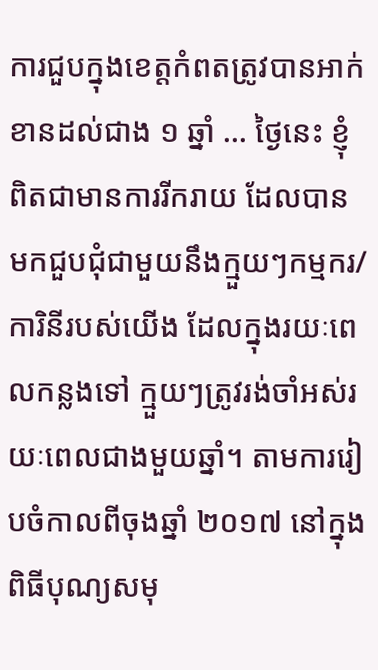ការជួបក្នុងខេត្តកំពតត្រូវបានអាក់ខានដល់ជាង ១ ឆ្នាំ … ថ្ងៃនេះ ខ្ញុំពិតជាមានការរីករាយ ដែលបានមកជួបជុំជាមួយនឹងក្មួយៗកម្មករ/ការិនីរបស់យើង ដែលក្នុងរយៈពេលកន្លងទៅ ក្មួយៗត្រូវរង់ចាំអស់រយៈពេលជាងមួយឆ្នាំ។ តាមការរៀបចំកាលពីចុងឆ្នាំ ២០១៧ នៅក្នុងពិធីបុណ្យសមុ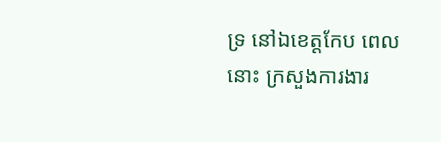ទ្រ នៅឯខេត្តកែប ពេលនោះ ក្រសួងការងារ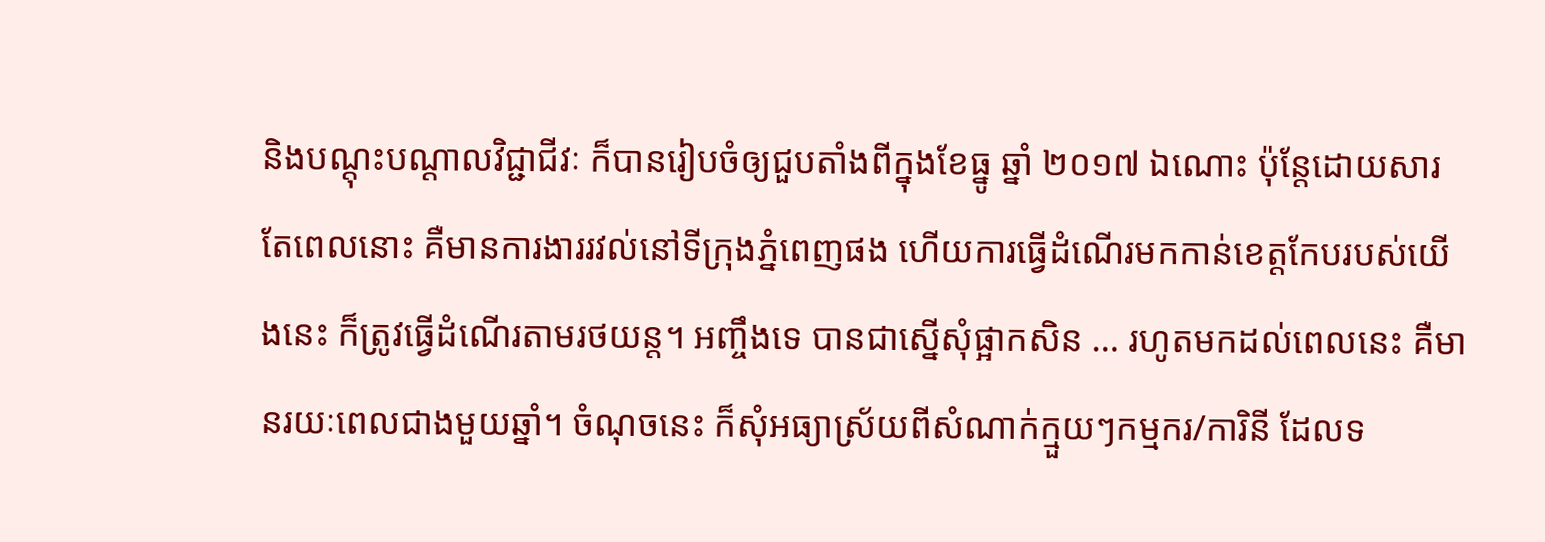និងបណ្ដុះបណ្ដាលវិជ្ជាជីវៈ ក៏បានរៀបចំឲ្យជួបតាំងពីក្នុងខែធ្នូ ឆ្នាំ ២០១៧ ឯណោះ ប៉ុន្តែដោយសារតែពេលនោះ គឺមានការងាររវល់នៅទីក្រុងភ្នំពេញផង ហើយការធ្វើដំណើរមកកាន់ខេត្តកែបរបស់យើងនេះ ក៏ត្រូវធ្វើដំណើរតាមរថយន្ត។ អញ្ចឹងទេ បានជាស្នើសុំផ្អាកសិន … រហូតមកដល់ពេលនេះ គឺមានរយៈពេលជាងមួយឆ្នាំ។ ចំណុចនេះ ក៏សុំអធ្យាស្រ័យពីសំណាក់ក្មួយៗកម្មករ/ការិនី ដែលទ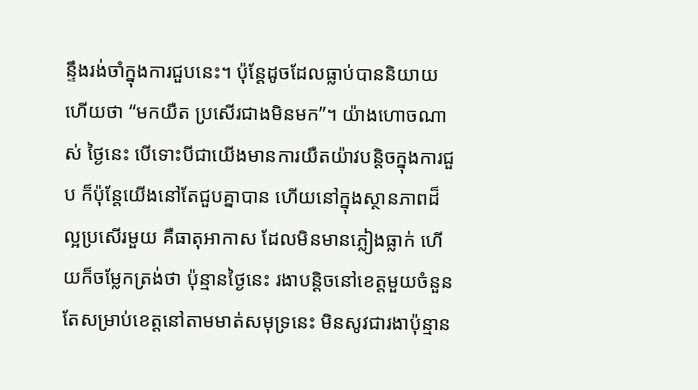ន្ទឹងរង់ចាំក្នុងការជួបនេះ។ ប៉ុន្តែដូចដែលធ្លាប់បាននិយាយហើយថា “មកយឺត ប្រសើរជាងមិនមក”។ យ៉ាងហោចណាស់ ថ្ងៃនេះ បើទោះបីជាយើងមានការយឺតយ៉ាវបន្ដិចក្នុងការជួប ក៏ប៉ុន្តែយើងនៅតែជួបគ្នាបាន ហើយនៅក្នុងស្ថានភាពដ៏ល្អប្រសើរមួយ គឺធាតុអាកាស ដែលមិនមានភ្លៀងធ្លាក់ ហើយក៏ចម្លែកត្រង់ថា ប៉ុន្មានថ្ងៃនេះ រងាបន្ដិចនៅខេត្តមួយចំនួន តែសម្រាប់ខេត្តនៅតាមមាត់សមុទ្រនេះ មិនសូវជារងាប៉ុន្មាន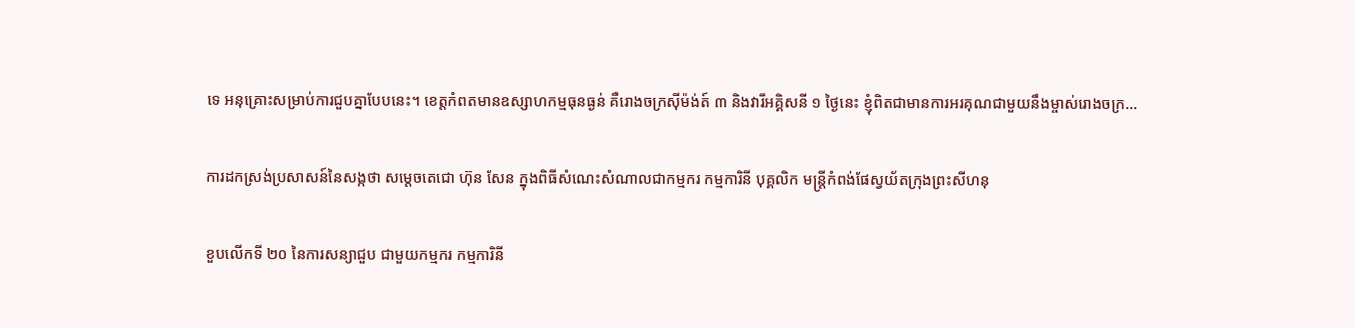ទេ អនុគ្រោះសម្រាប់ការជួបគ្នាបែបនេះ។ ខេត្តកំពតមានឧស្សាហកម្មធុនធ្ងន់ គឺរោងចក្រស៊ីម៉ង់ត៍ ៣ និងវារីអគ្គិសនី ១ ថ្ងៃនេះ ខ្ញុំពិតជាមានការអរគុណជាមួយនឹងម្ចាស់រោងចក្រ…

ការដកស្រង់ប្រសាសន៍នៃសង្កថា សម្តេចតេជោ ហ៊ុន សែន ក្នុងពិធីសំណេះសំណាលជាកម្មករ កម្មការិនី បុគ្គលិក មន្ត្រីកំពង់ផែស្វយ័តក្រុងព្រះសីហនុ

ខួបលើកទី ២០ នៃការសន្យាជួប ជាមួយកម្មករ កម្មការិនី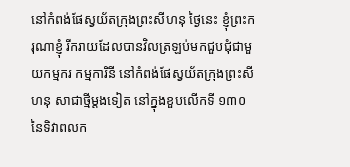នៅកំពង់ផែស្វយ័តក្រុងព្រះសីហនុ ថ្ងៃនេះ ខ្ញុំព្រះករុណាខ្ញុំ រីករាយដែលបានវិលត្រឡប់មកជួបជុំជាមួយកម្មករ កម្មការិនី នៅកំពង់ផែស្វយ័តក្រុងព្រះសីហនុ សាជាថ្មីម្ដងទៀត នៅក្នុងខួបលើកទី ១៣០ នៃទិវាពលក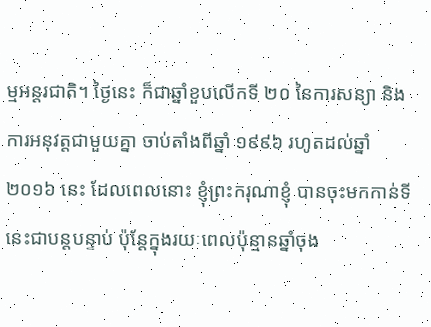ម្មអន្តរជាតិ។ ថ្ងៃនេះ ក៏ជាឆ្នាំខួបលើកទី ២០ នៃការសន្យា និងការអនុវត្តជាមួយគ្នា ចាប់តាំងពីឆ្នាំ ១៩៩៦ រហូតដល់ឆ្នាំ ២០១៦ នេះ ដែលពេលនោះ ខ្ញុំព្រះករុណាខ្ញុំ បានចុះមកកាន់ទីនេះជាបន្តបន្ទាប់ ប៉ុន្តែក្នុងរយៈពេលប៉ុន្មានឆ្នាំចុង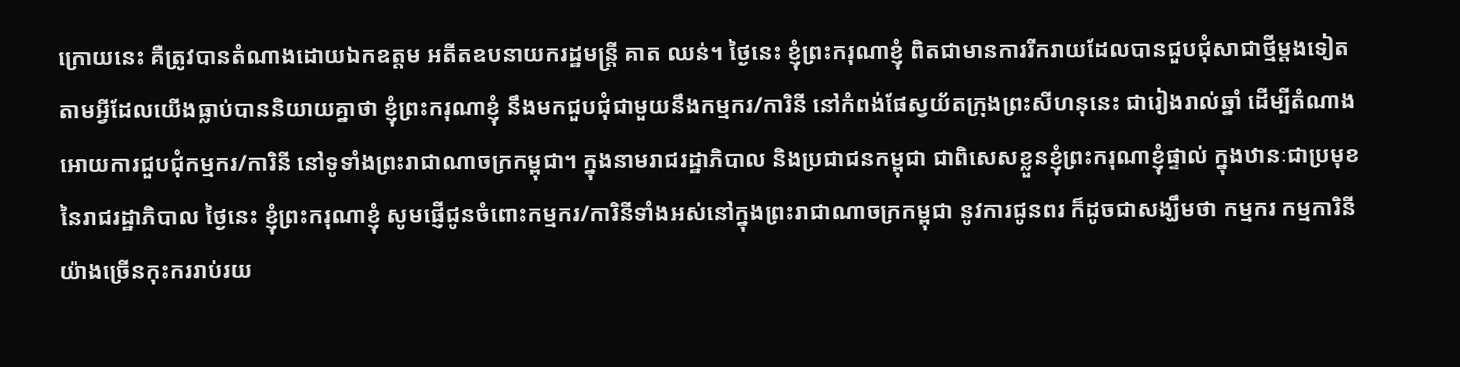ក្រោយនេះ គឺត្រូវបានតំណាងដោយឯកឧត្តម អតីតឧបនាយករដ្ឋមន្រ្តី គាត ឈន់។ ថ្ងៃនេះ ខ្ញុំព្រះករុណាខ្ញុំ ពិតជាមានការរីករាយដែលបានជួបជុំសាជាថ្មីម្ដងទៀត តាមអ្វីដែលយើងធ្លាប់បាននិយាយគ្នាថា ខ្ញុំព្រះករុណាខ្ញុំ នឹងមកជួបជុំជាមួយនឹងកម្មករ/ការិនី នៅកំពង់ផែស្វយ័តក្រុងព្រះសីហនុនេះ ជារៀងរាល់ឆ្នាំ ដើម្បីតំណាងអោយការជួបជុំកម្មករ/ការិនី នៅទូទាំងព្រះរាជាណាចក្រកម្ពុជា។ ក្នុងនាមរាជរដ្ឋាភិបាល និងប្រជាជនកម្ពុជា ជាពិសេសខ្លួនខ្ញុំព្រះករុណាខ្ញុំផ្ទាល់ ក្នុងឋានៈជាប្រមុខនៃរាជរដ្ឋាភិបាល ថ្ងៃនេះ ខ្ញុំព្រះករុណាខ្ញុំ សូមផ្ញើជូនចំពោះកម្មករ/ការិនីទាំងអស់នៅក្នុងព្រះរាជាណាចក្រកម្ពុជា នូវការជូនពរ ក៏ដូចជាសង្ឃឹមថា កម្មករ កម្មការិនី យ៉ាងច្រើនកុះកររាប់រយ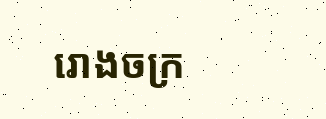រោងចក្រ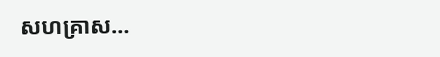សហគ្រាស…